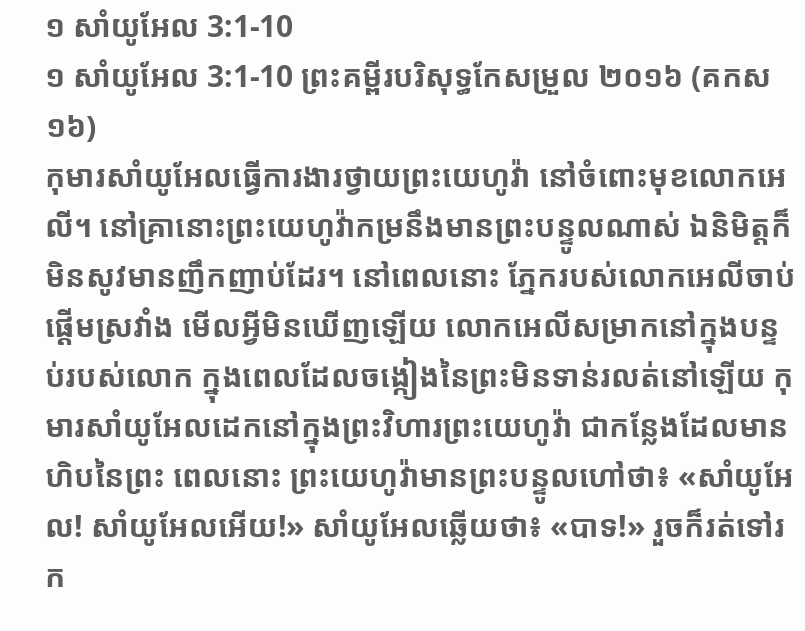១ សាំយូអែល 3:1-10
១ សាំយូអែល 3:1-10 ព្រះគម្ពីរបរិសុទ្ធកែសម្រួល ២០១៦ (គកស១៦)
កុមារសាំយូអែលធ្វើការងារថ្វាយព្រះយេហូវ៉ា នៅចំពោះមុខលោកអេលី។ នៅគ្រានោះព្រះយេហូវ៉ាកម្រនឹងមានព្រះបន្ទូលណាស់ ឯនិមិត្តក៏មិនសូវមានញឹកញាប់ដែរ។ នៅពេលនោះ ភ្នែករបស់លោកអេលីចាប់ផ្តើមស្រវាំង មើលអ្វីមិនឃើញឡើយ លោកអេលីសម្រាកនៅក្នុងបន្ទប់របស់លោក ក្នុងពេលដែលចង្កៀងនៃព្រះមិនទាន់រលត់នៅឡើយ កុមារសាំយូអែលដេកនៅក្នុងព្រះវិហារព្រះយេហូវ៉ា ជាកន្លែងដែលមានហិបនៃព្រះ ពេលនោះ ព្រះយេហូវ៉ាមានព្រះបន្ទូលហៅថា៖ «សាំយូអែល! សាំយូអែលអើយ!» សាំយូអែលឆ្លើយថា៖ «បាទ!» រួចក៏រត់ទៅរក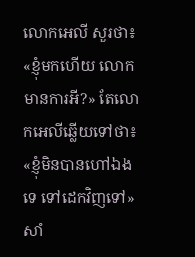លោកអេលី សួរថា៖ «ខ្ញុំមកហើយ លោកមានការអី?» តែលោកអេលីឆ្លើយទៅថា៖ «ខ្ញុំមិនបានហៅឯងទេ ទៅដេកវិញទៅ» សាំ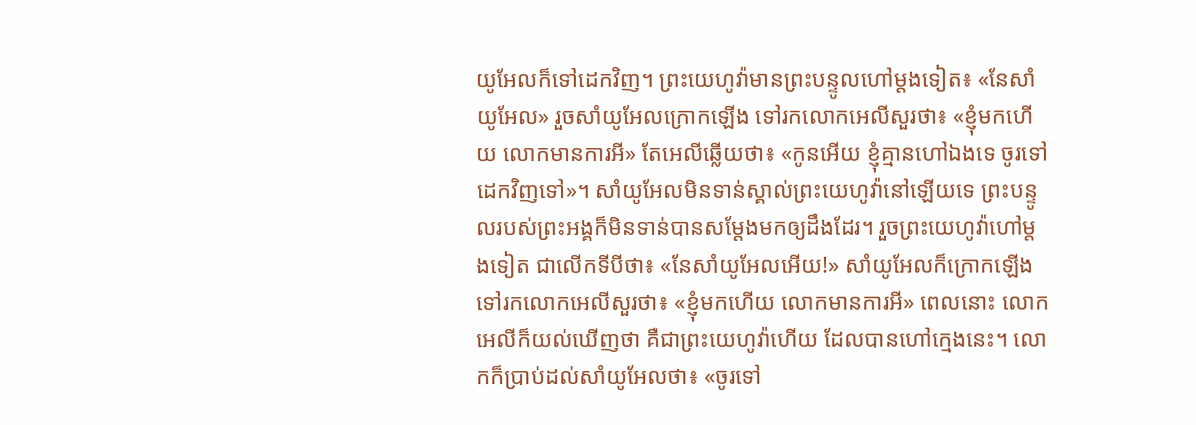យូអែលក៏ទៅដេកវិញ។ ព្រះយេហូវ៉ាមានព្រះបន្ទូលហៅម្តងទៀត៖ «នែសាំយូអែល» រួចសាំយូអែលក្រោកឡើង ទៅរកលោកអេលីសួរថា៖ «ខ្ញុំមកហើយ លោកមានការអី» តែអេលីឆ្លើយថា៖ «កូនអើយ ខ្ញុំគ្មានហៅឯងទេ ចូរទៅដេកវិញទៅ»។ សាំយូអែលមិនទាន់ស្គាល់ព្រះយេហូវ៉ានៅឡើយទេ ព្រះបន្ទូលរបស់ព្រះអង្គក៏មិនទាន់បានសម្ដែងមកឲ្យដឹងដែរ។ រួចព្រះយេហូវ៉ាហៅម្តងទៀត ជាលើកទីបីថា៖ «នែសាំយូអែលអើយ!» សាំយូអែលក៏ក្រោកឡើង ទៅរកលោកអេលីសួរថា៖ «ខ្ញុំមកហើយ លោកមានការអី» ពេលនោះ លោកអេលីក៏យល់ឃើញថា គឺជាព្រះយេហូវ៉ាហើយ ដែលបានហៅក្មេងនេះ។ លោកក៏ប្រាប់ដល់សាំយូអែលថា៖ «ចូរទៅ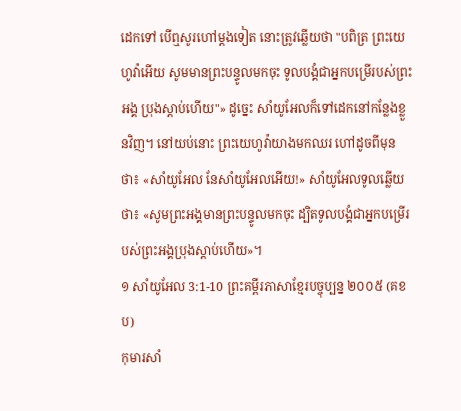ដេកទៅ បើឮសូរហៅម្តងទៀត នោះត្រូវឆ្លើយថា "បពិត្រ ព្រះយេហូវ៉ាអើយ សូមមានព្រះបន្ទូលមកចុះ ទូលបង្គំជាអ្នកបម្រើរបស់ព្រះអង្គ ប្រុងស្តាប់ហើយ"» ដូច្នេះ សាំយូអែលក៏ទៅដេកនៅកន្លែងខ្លួនវិញ។ នៅយប់នោះ ព្រះយេហូវ៉ាយាងមកឈរ ហៅដូចពីមុនថា៖ «សាំយូអែល នែសាំយូអែលអើយ!» សាំយូអែលទូលឆ្លើយថា៖ «សូមព្រះអង្គមានព្រះបន្ទូលមកចុះ ដ្បិតទូលបង្គំជាអ្នកបម្រើរបស់ព្រះអង្គប្រុងស្តាប់ហើយ»។
១ សាំយូអែល 3:1-10 ព្រះគម្ពីរភាសាខ្មែរបច្ចុប្បន្ន ២០០៥ (គខប)
កុមារសាំ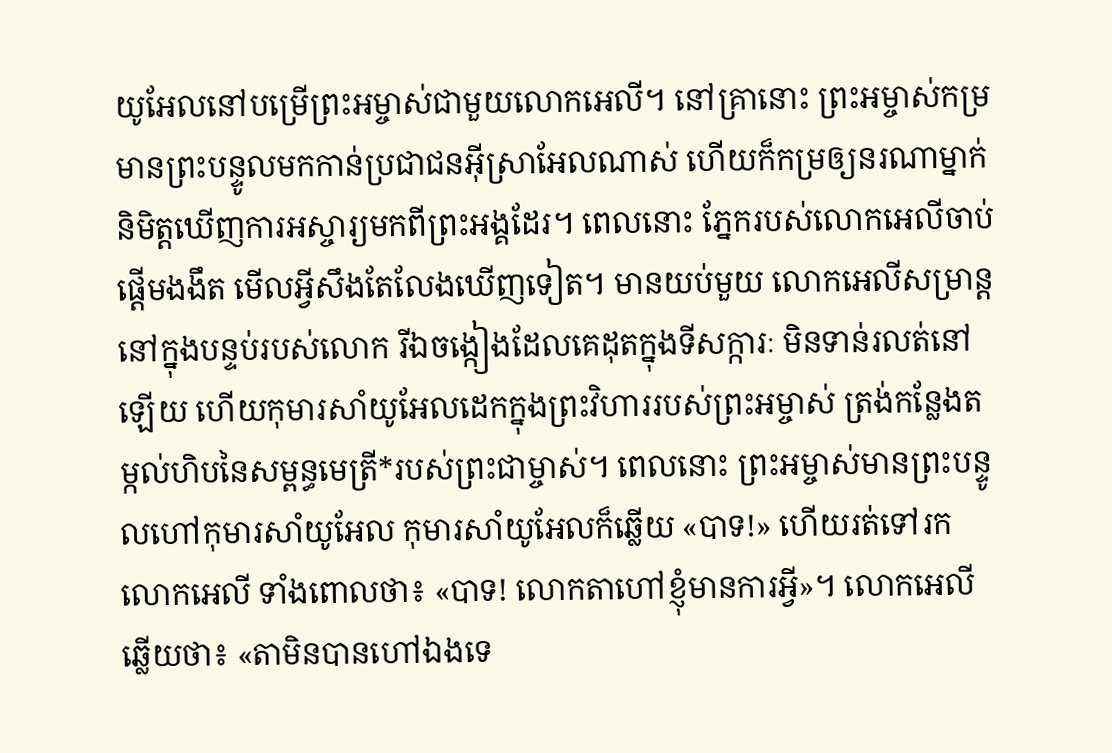យូអែលនៅបម្រើព្រះអម្ចាស់ជាមួយលោកអេលី។ នៅគ្រានោះ ព្រះអម្ចាស់កម្រមានព្រះបន្ទូលមកកាន់ប្រជាជនអ៊ីស្រាអែលណាស់ ហើយក៏កម្រឲ្យនរណាម្នាក់និមិត្តឃើញការអស្ចារ្យមកពីព្រះអង្គដែរ។ ពេលនោះ ភ្នែករបស់លោកអេលីចាប់ផ្ដើមងងឹត មើលអ្វីសឹងតែលែងឃើញទៀត។ មានយប់មួយ លោកអេលីសម្រាន្ដនៅក្នុងបន្ទប់របស់លោក រីឯចង្កៀងដែលគេដុតក្នុងទីសក្ការៈ មិនទាន់រលត់នៅឡើយ ហើយកុមារសាំយូអែលដេកក្នុងព្រះវិហាររបស់ព្រះអម្ចាស់ ត្រង់កន្លែងតម្កល់ហិបនៃសម្ពន្ធមេត្រី*របស់ព្រះជាម្ចាស់។ ពេលនោះ ព្រះអម្ចាស់មានព្រះបន្ទូលហៅកុមារសាំយូអែល កុមារសាំយូអែលក៏ឆ្លើយ «បាទ!» ហើយរត់ទៅរកលោកអេលី ទាំងពោលថា៖ «បាទ! លោកតាហៅខ្ញុំមានការអ្វី»។ លោកអេលីឆ្លើយថា៖ «តាមិនបានហៅឯងទេ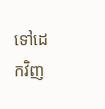ទៅដេកវិញ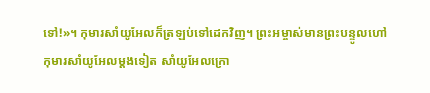ទៅ!»។ កុមារសាំយូអែលក៏ត្រឡប់ទៅដេកវិញ។ ព្រះអម្ចាស់មានព្រះបន្ទូលហៅកុមារសាំយូអែលម្ដងទៀត សាំយូអែលក្រោ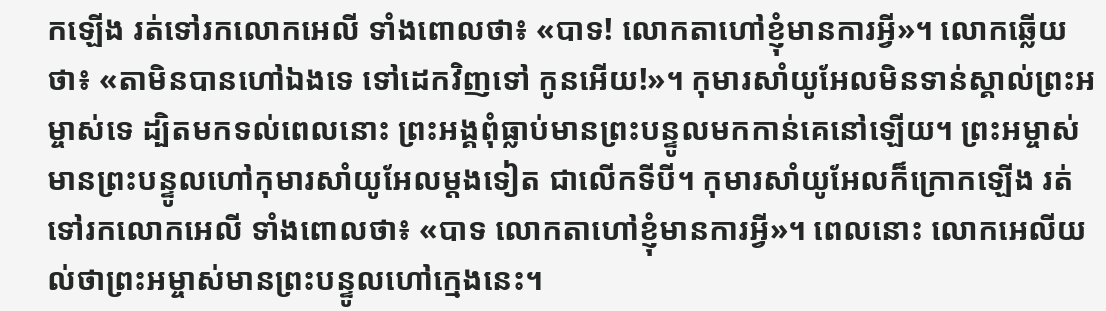កឡើង រត់ទៅរកលោកអេលី ទាំងពោលថា៖ «បាទ! លោកតាហៅខ្ញុំមានការអ្វី»។ លោកឆ្លើយថា៖ «តាមិនបានហៅឯងទេ ទៅដេកវិញទៅ កូនអើយ!»។ កុមារសាំយូអែលមិនទាន់ស្គាល់ព្រះអម្ចាស់ទេ ដ្បិតមកទល់ពេលនោះ ព្រះអង្គពុំធ្លាប់មានព្រះបន្ទូលមកកាន់គេនៅឡើយ។ ព្រះអម្ចាស់មានព្រះបន្ទូលហៅកុមារសាំយូអែលម្ដងទៀត ជាលើកទីបី។ កុមារសាំយូអែលក៏ក្រោកឡើង រត់ទៅរកលោកអេលី ទាំងពោលថា៖ «បាទ លោកតាហៅខ្ញុំមានការអ្វី»។ ពេលនោះ លោកអេលីយល់ថាព្រះអម្ចាស់មានព្រះបន្ទូលហៅក្មេងនេះ។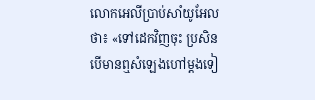លោកអេលីប្រាប់សាំយូអែលថា៖ «ទៅដេកវិញចុះ ប្រសិនបើមានឮសំឡេងហៅម្ដងទៀ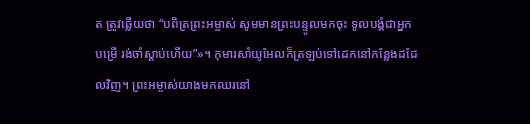ត ត្រូវឆ្លើយថា “បពិត្រព្រះអម្ចាស់ សូមមានព្រះបន្ទូលមកចុះ ទូលបង្គំជាអ្នកបម្រើ រង់ចាំស្ដាប់ហើយ”»។ កុមារសាំយូអែលក៏ត្រឡប់ទៅដេកនៅកន្លែងដដែលវិញ។ ព្រះអម្ចាស់យាងមកឈរនៅ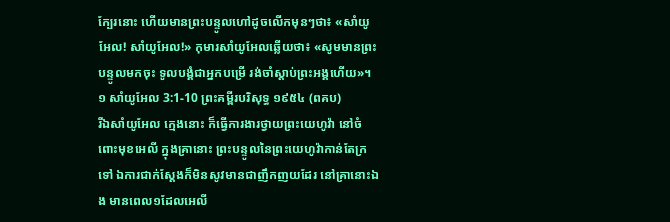ក្បែរនោះ ហើយមានព្រះបន្ទូលហៅដូចលើកមុនៗថា៖ «សាំយូអែល! សាំយូអែល!» កុមារសាំយូអែលឆ្លើយថា៖ «សូមមានព្រះបន្ទូលមកចុះ ទូលបង្គំជាអ្នកបម្រើ រង់ចាំស្ដាប់ព្រះអង្គហើយ»។
១ សាំយូអែល 3:1-10 ព្រះគម្ពីរបរិសុទ្ធ ១៩៥៤ (ពគប)
រីឯសាំយូអែល ក្មេងនោះ ក៏ធ្វើការងារថ្វាយព្រះយេហូវ៉ា នៅចំពោះមុខអេលី ក្នុងគ្រានោះ ព្រះបន្ទូលនៃព្រះយេហូវ៉ាកាន់តែក្រទៅ ឯការជាក់ស្តែងក៏មិនសូវមានជាញឹកញយដែរ នៅគ្រានោះឯង មានពេល១ដែលអេលី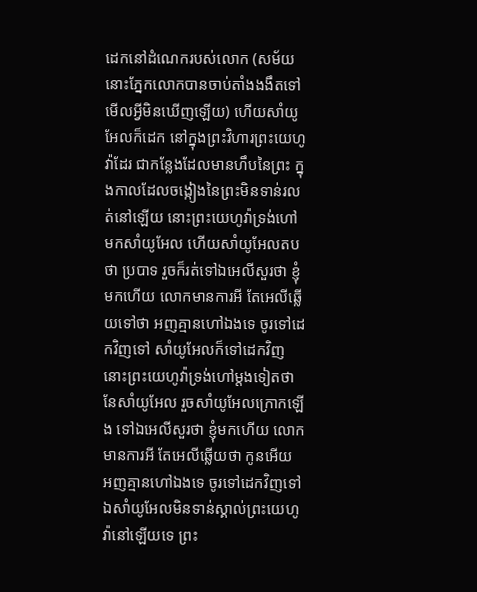ដេកនៅដំណេករបស់លោក (សម័យនោះភ្នែកលោកបានចាប់តាំងងងឹតទៅ មើលអ្វីមិនឃើញឡើយ) ហើយសាំយូអែលក៏ដេក នៅក្នុងព្រះវិហារព្រះយេហូវ៉ាដែរ ជាកន្លែងដែលមានហឹបនៃព្រះ ក្នុងកាលដែលចង្កៀងនៃព្រះមិនទាន់រលត់នៅឡើយ នោះព្រះយេហូវ៉ាទ្រង់ហៅមកសាំយូអែល ហើយសាំយូអែលតបថា ប្របាទ រួចក៏រត់ទៅឯអេលីសួរថា ខ្ញុំមកហើយ លោកមានការអី តែអេលីឆ្លើយទៅថា អញគ្មានហៅឯងទេ ចូរទៅដេកវិញទៅ សាំយូអែលក៏ទៅដេកវិញ នោះព្រះយេហូវ៉ាទ្រង់ហៅម្តងទៀតថា នែសាំយូអែល រួចសាំយូអែលក្រោកឡើង ទៅឯអេលីសួរថា ខ្ញុំមកហើយ លោកមានការអី តែអេលីឆ្លើយថា កូនអើយ អញគ្មានហៅឯងទេ ចូរទៅដេកវិញទៅ ឯសាំយូអែលមិនទាន់ស្គាល់ព្រះយេហូវ៉ានៅឡើយទេ ព្រះ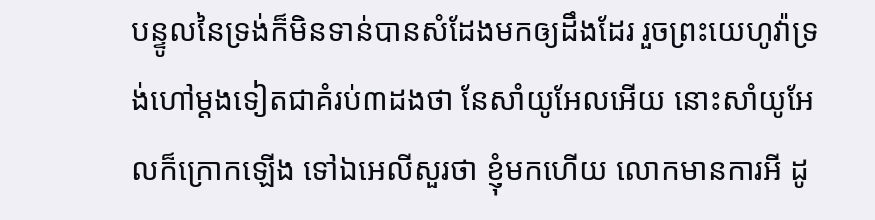បន្ទូលនៃទ្រង់ក៏មិនទាន់បានសំដែងមកឲ្យដឹងដែរ រួចព្រះយេហូវ៉ាទ្រង់ហៅម្តងទៀតជាគំរប់៣ដងថា នែសាំយូអែលអើយ នោះសាំយូអែលក៏ក្រោកឡើង ទៅឯអេលីសួរថា ខ្ញុំមកហើយ លោកមានការអី ដូ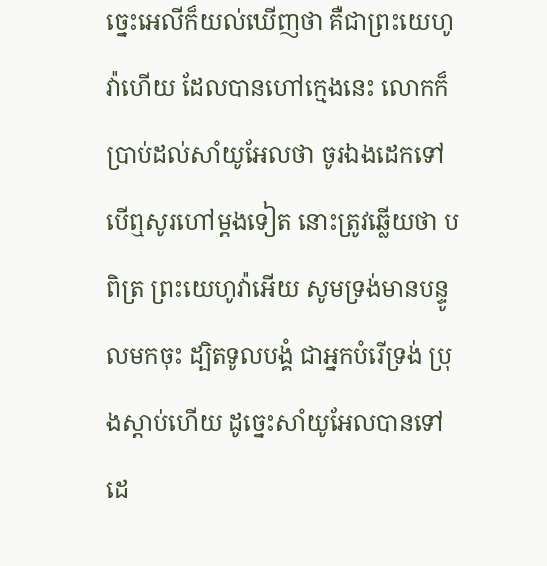ច្នេះអេលីក៏យល់ឃើញថា គឺជាព្រះយេហូវ៉ាហើយ ដែលបានហៅក្មេងនេះ លោកក៏ប្រាប់ដល់សាំយូអែលថា ចូរឯងដេកទៅ បើឮសូរហៅម្តងទៀត នោះត្រូវឆ្លើយថា បពិត្រ ព្រះយេហូវ៉ាអើយ សូមទ្រង់មានបន្ទូលមកចុះ ដ្បិតទូលបង្គំ ជាអ្នកបំរើទ្រង់ ប្រុងស្តាប់ហើយ ដូច្នេះសាំយូអែលបានទៅដេ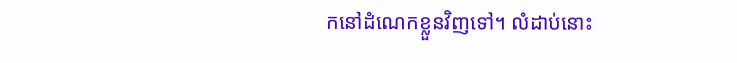កនៅដំណេកខ្លួនវិញទៅ។ លំដាប់នោះ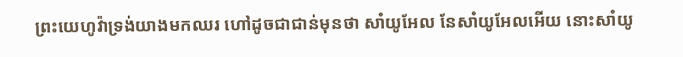ព្រះយេហូវ៉ាទ្រង់យាងមកឈរ ហៅដូចជាជាន់មុនថា សាំយូអែល នែសាំយូអែលអើយ នោះសាំយូ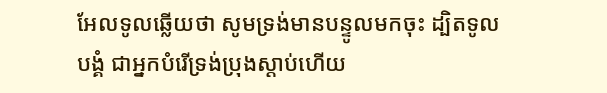អែលទូលឆ្លើយថា សូមទ្រង់មានបន្ទូលមកចុះ ដ្បិតទូលបង្គំ ជាអ្នកបំរើទ្រង់ប្រុងស្តាប់ហើយ